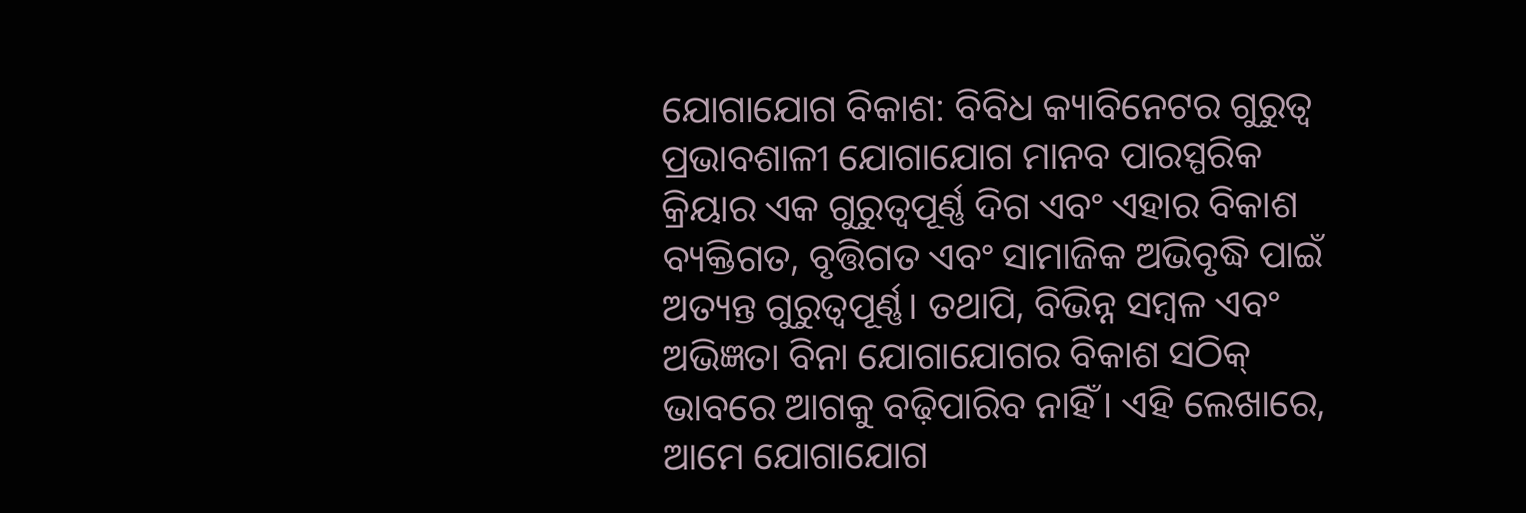ଯୋଗାଯୋଗ ବିକାଶ: ବିବିଧ କ୍ୟାବିନେଟର ଗୁରୁତ୍ୱ
ପ୍ରଭାବଶାଳୀ ଯୋଗାଯୋଗ ମାନବ ପାରସ୍ପରିକ କ୍ରିୟାର ଏକ ଗୁରୁତ୍ୱପୂର୍ଣ୍ଣ ଦିଗ ଏବଂ ଏହାର ବିକାଶ ବ୍ୟକ୍ତିଗତ, ବୃତ୍ତିଗତ ଏବଂ ସାମାଜିକ ଅଭିବୃଦ୍ଧି ପାଇଁ ଅତ୍ୟନ୍ତ ଗୁରୁତ୍ୱପୂର୍ଣ୍ଣ। ତଥାପି, ବିଭିନ୍ନ ସମ୍ବଳ ଏବଂ ଅଭିଜ୍ଞତା ବିନା ଯୋଗାଯୋଗର ବିକାଶ ସଠିକ୍ ଭାବରେ ଆଗକୁ ବଢ଼ିପାରିବ ନାହିଁ। ଏହି ଲେଖାରେ, ଆମେ ଯୋଗାଯୋଗ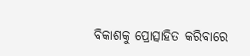ବିକାଶକୁ ପ୍ରୋତ୍ସାହିତ କରିବାରେ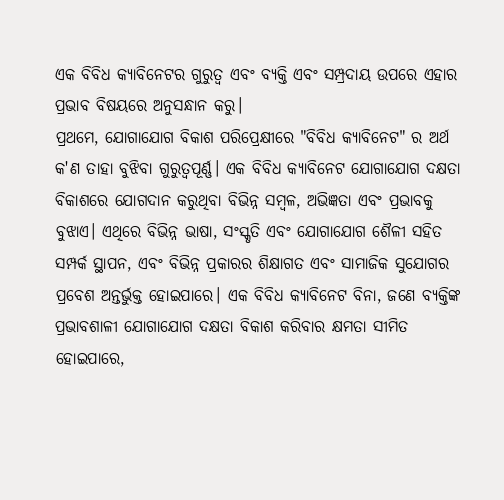ଏକ ବିବିଧ କ୍ୟାବିନେଟର ଗୁରୁତ୍ୱ ଏବଂ ବ୍ୟକ୍ତି ଏବଂ ସମ୍ପ୍ରଦାୟ ଉପରେ ଏହାର ପ୍ରଭାବ ବିଷୟରେ ଅନୁସନ୍ଧାନ କରୁ।
ପ୍ରଥମେ, ଯୋଗାଯୋଗ ବିକାଶ ପରିପ୍ରେକ୍ଷୀରେ "ବିବିଧ କ୍ୟାବିନେଟ" ର ଅର୍ଥ କ'ଣ ତାହା ବୁଝିବା ଗୁରୁତ୍ୱପୂର୍ଣ୍ଣ। ଏକ ବିବିଧ କ୍ୟାବିନେଟ ଯୋଗାଯୋଗ ଦକ୍ଷତା ବିକାଶରେ ଯୋଗଦାନ କରୁଥିବା ବିଭିନ୍ନ ସମ୍ବଳ, ଅଭିଜ୍ଞତା ଏବଂ ପ୍ରଭାବକୁ ବୁଝାଏ। ଏଥିରେ ବିଭିନ୍ନ ଭାଷା, ସଂସ୍କୃତି ଏବଂ ଯୋଗାଯୋଗ ଶୈଳୀ ସହିତ ସମ୍ପର୍କ ସ୍ଥାପନ, ଏବଂ ବିଭିନ୍ନ ପ୍ରକାରର ଶିକ୍ଷାଗତ ଏବଂ ସାମାଜିକ ସୁଯୋଗର ପ୍ରବେଶ ଅନ୍ତର୍ଭୁକ୍ତ ହୋଇପାରେ। ଏକ ବିବିଧ କ୍ୟାବିନେଟ ବିନା, ଜଣେ ବ୍ୟକ୍ତିଙ୍କ ପ୍ରଭାବଶାଳୀ ଯୋଗାଯୋଗ ଦକ୍ଷତା ବିକାଶ କରିବାର କ୍ଷମତା ସୀମିତ ହୋଇପାରେ,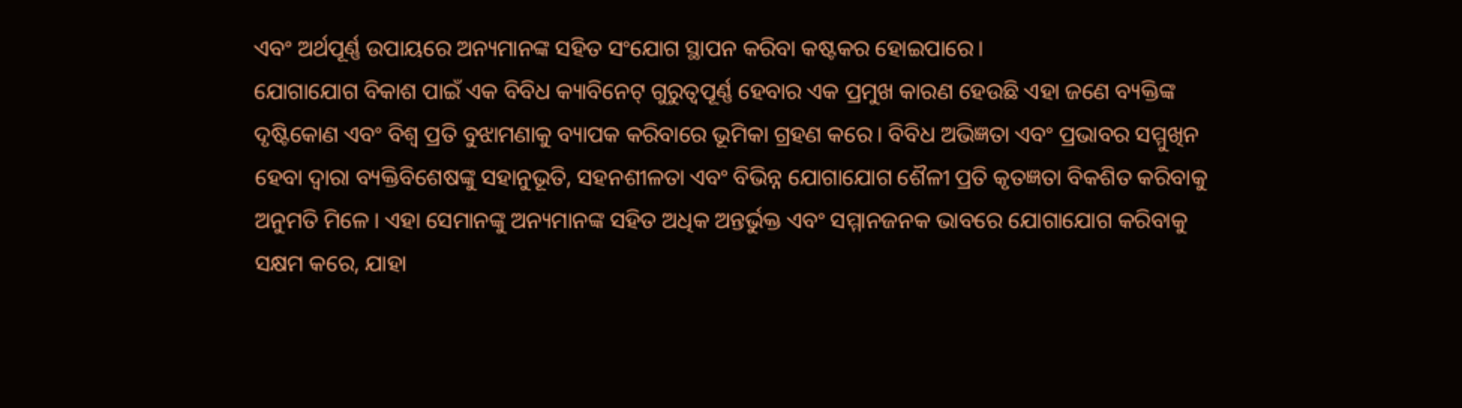ଏବଂ ଅର୍ଥପୂର୍ଣ୍ଣ ଉପାୟରେ ଅନ୍ୟମାନଙ୍କ ସହିତ ସଂଯୋଗ ସ୍ଥାପନ କରିବା କଷ୍ଟକର ହୋଇପାରେ।
ଯୋଗାଯୋଗ ବିକାଶ ପାଇଁ ଏକ ବିବିଧ କ୍ୟାବିନେଟ୍ ଗୁରୁତ୍ୱପୂର୍ଣ୍ଣ ହେବାର ଏକ ପ୍ରମୁଖ କାରଣ ହେଉଛି ଏହା ଜଣେ ବ୍ୟକ୍ତିଙ୍କ ଦୃଷ୍ଟିକୋଣ ଏବଂ ବିଶ୍ୱ ପ୍ରତି ବୁଝାମଣାକୁ ବ୍ୟାପକ କରିବାରେ ଭୂମିକା ଗ୍ରହଣ କରେ। ବିବିଧ ଅଭିଜ୍ଞତା ଏବଂ ପ୍ରଭାବର ସମ୍ମୁଖିନ ହେବା ଦ୍ୱାରା ବ୍ୟକ୍ତିବିଶେଷଙ୍କୁ ସହାନୁଭୂତି, ସହନଶୀଳତା ଏବଂ ବିଭିନ୍ନ ଯୋଗାଯୋଗ ଶୈଳୀ ପ୍ରତି କୃତଜ୍ଞତା ବିକଶିତ କରିବାକୁ ଅନୁମତି ମିଳେ। ଏହା ସେମାନଙ୍କୁ ଅନ୍ୟମାନଙ୍କ ସହିତ ଅଧିକ ଅନ୍ତର୍ଭୁକ୍ତ ଏବଂ ସମ୍ମାନଜନକ ଭାବରେ ଯୋଗାଯୋଗ କରିବାକୁ ସକ୍ଷମ କରେ, ଯାହା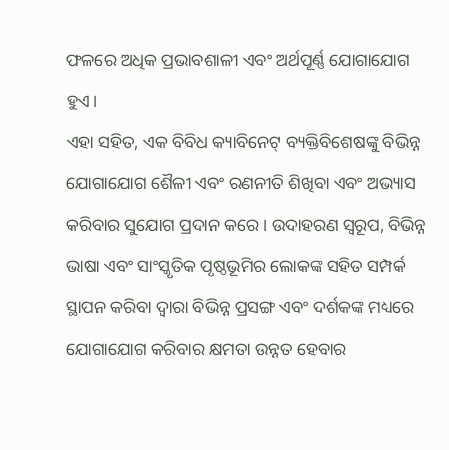ଫଳରେ ଅଧିକ ପ୍ରଭାବଶାଳୀ ଏବଂ ଅର୍ଥପୂର୍ଣ୍ଣ ଯୋଗାଯୋଗ ହୁଏ।
ଏହା ସହିତ, ଏକ ବିବିଧ କ୍ୟାବିନେଟ୍ ବ୍ୟକ୍ତିବିଶେଷଙ୍କୁ ବିଭିନ୍ନ ଯୋଗାଯୋଗ ଶୈଳୀ ଏବଂ ରଣନୀତି ଶିଖିବା ଏବଂ ଅଭ୍ୟାସ କରିବାର ସୁଯୋଗ ପ୍ରଦାନ କରେ। ଉଦାହରଣ ସ୍ୱରୂପ, ବିଭିନ୍ନ ଭାଷା ଏବଂ ସାଂସ୍କୃତିକ ପୃଷ୍ଠଭୂମିର ଲୋକଙ୍କ ସହିତ ସମ୍ପର୍କ ସ୍ଥାପନ କରିବା ଦ୍ଵାରା ବିଭିନ୍ନ ପ୍ରସଙ୍ଗ ଏବଂ ଦର୍ଶକଙ୍କ ମଧ୍ୟରେ ଯୋଗାଯୋଗ କରିବାର କ୍ଷମତା ଉନ୍ନତ ହେବାର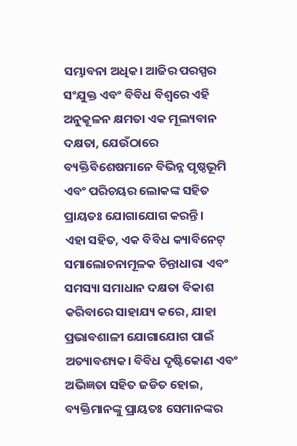ସମ୍ଭାବନା ଅଧିକ। ଆଜିର ପରସ୍ପର ସଂଯୁକ୍ତ ଏବଂ ବିବିଧ ବିଶ୍ୱରେ ଏହି ଅନୁକୂଳନ କ୍ଷମତା ଏକ ମୂଲ୍ୟବାନ ଦକ୍ଷତା, ଯେଉଁଠାରେ ବ୍ୟକ୍ତିବିଶେଷମାନେ ବିଭିନ୍ନ ପୃଷ୍ଠଭୂମି ଏବଂ ପରିଚୟର ଲୋକଙ୍କ ସହିତ ପ୍ରାୟତଃ ଯୋଗାଯୋଗ କରନ୍ତି।
ଏହା ସହିତ, ଏକ ବିବିଧ କ୍ୟାବିନେଟ୍ ସମାଲୋଚନାମୂଳକ ଚିନ୍ତାଧାରା ଏବଂ ସମସ୍ୟା ସମାଧାନ ଦକ୍ଷତା ବିକାଶ କରିବାରେ ସାହାଯ୍ୟ କରେ, ଯାହା ପ୍ରଭାବଶାଳୀ ଯୋଗାଯୋଗ ପାଇଁ ଅତ୍ୟାବଶ୍ୟକ। ବିବିଧ ଦୃଷ୍ଟିକୋଣ ଏବଂ ଅଭିଜ୍ଞତା ସହିତ ଜଡିତ ହୋଇ, ବ୍ୟକ୍ତିମାନଙ୍କୁ ପ୍ରାୟତଃ ସେମାନଙ୍କର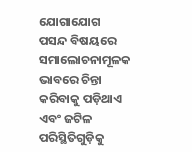ଯୋଗାଯୋଗ ପସନ୍ଦ ବିଷୟରେ ସମାଲୋଚନାମୂଳକ ଭାବରେ ଚିନ୍ତା କରିବାକୁ ପଡ଼ିଥାଏ ଏବଂ ଜଟିଳ ପରିସ୍ଥିତିଗୁଡ଼ିକୁ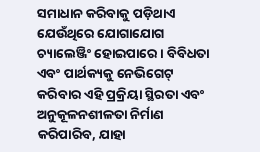ସମାଧାନ କରିବାକୁ ପଡ଼ିଥାଏ ଯେଉଁଥିରେ ଯୋଗାଯୋଗ ଚ୍ୟାଲେଞ୍ଜିଂ ହୋଇପାରେ। ବିବିଧତା ଏବଂ ପାର୍ଥକ୍ୟକୁ ନେଭିଗେଟ୍ କରିବାର ଏହି ପ୍ରକ୍ରିୟା ସ୍ଥିରତା ଏବଂ ଅନୁକୂଳନଶୀଳତା ନିର୍ମାଣ କରିପାରିବ, ଯାହା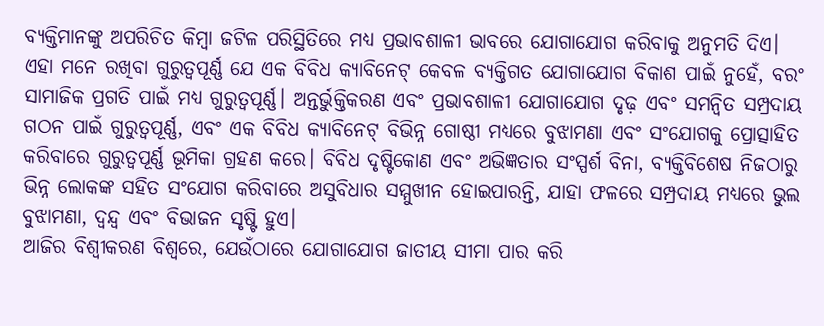ବ୍ୟକ୍ତିମାନଙ୍କୁ ଅପରିଚିତ କିମ୍ବା ଜଟିଳ ପରିସ୍ଥିତିରେ ମଧ୍ୟ ପ୍ରଭାବଶାଳୀ ଭାବରେ ଯୋଗାଯୋଗ କରିବାକୁ ଅନୁମତି ଦିଏ।
ଏହା ମନେ ରଖିବା ଗୁରୁତ୍ୱପୂର୍ଣ୍ଣ ଯେ ଏକ ବିବିଧ କ୍ୟାବିନେଟ୍ କେବଳ ବ୍ୟକ୍ତିଗତ ଯୋଗାଯୋଗ ବିକାଶ ପାଇଁ ନୁହେଁ, ବରଂ ସାମାଜିକ ପ୍ରଗତି ପାଇଁ ମଧ୍ୟ ଗୁରୁତ୍ୱପୂର୍ଣ୍ଣ। ଅନ୍ତର୍ଭୁକ୍ତିକରଣ ଏବଂ ପ୍ରଭାବଶାଳୀ ଯୋଗାଯୋଗ ଦୃଢ଼ ଏବଂ ସମନ୍ୱିତ ସମ୍ପ୍ରଦାୟ ଗଠନ ପାଇଁ ଗୁରୁତ୍ୱପୂର୍ଣ୍ଣ, ଏବଂ ଏକ ବିବିଧ କ୍ୟାବିନେଟ୍ ବିଭିନ୍ନ ଗୋଷ୍ଠୀ ମଧ୍ୟରେ ବୁଝାମଣା ଏବଂ ସଂଯୋଗକୁ ପ୍ରୋତ୍ସାହିତ କରିବାରେ ଗୁରୁତ୍ୱପୂର୍ଣ୍ଣ ଭୂମିକା ଗ୍ରହଣ କରେ। ବିବିଧ ଦୃଷ୍ଟିକୋଣ ଏବଂ ଅଭିଜ୍ଞତାର ସଂସ୍ପର୍ଶ ବିନା, ବ୍ୟକ୍ତିବିଶେଷ ନିଜଠାରୁ ଭିନ୍ନ ଲୋକଙ୍କ ସହିତ ସଂଯୋଗ କରିବାରେ ଅସୁବିଧାର ସମ୍ମୁଖୀନ ହୋଇପାରନ୍ତି, ଯାହା ଫଳରେ ସମ୍ପ୍ରଦାୟ ମଧ୍ୟରେ ଭୁଲ ବୁଝାମଣା, ଦ୍ୱନ୍ଦ୍ୱ ଏବଂ ବିଭାଜନ ସୃଷ୍ଟି ହୁଏ।
ଆଜିର ବିଶ୍ୱୀକରଣ ବିଶ୍ୱରେ, ଯେଉଁଠାରେ ଯୋଗାଯୋଗ ଜାତୀୟ ସୀମା ପାର କରି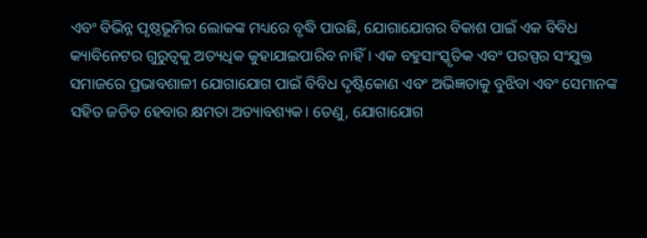ଏବଂ ବିଭିନ୍ନ ପୃଷ୍ଠଭୂମିର ଲୋକଙ୍କ ମଧ୍ୟରେ ବୃଦ୍ଧି ପାଉଛି, ଯୋଗାଯୋଗର ବିକାଶ ପାଇଁ ଏକ ବିବିଧ କ୍ୟାବିନେଟର ଗୁରୁତ୍ୱକୁ ଅତ୍ୟଧିକ କୁହାଯାଇପାରିବ ନାହିଁ। ଏକ ବହୁସାଂସ୍କୃତିକ ଏବଂ ପରସ୍ପର ସଂଯୁକ୍ତ ସମାଜରେ ପ୍ରଭାବଶାଳୀ ଯୋଗାଯୋଗ ପାଇଁ ବିବିଧ ଦୃଷ୍ଟିକୋଣ ଏବଂ ଅଭିଜ୍ଞତାକୁ ବୁଝିବା ଏବଂ ସେମାନଙ୍କ ସହିତ ଜଡିତ ହେବାର କ୍ଷମତା ଅତ୍ୟାବଶ୍ୟକ। ତେଣୁ, ଯୋଗାଯୋଗ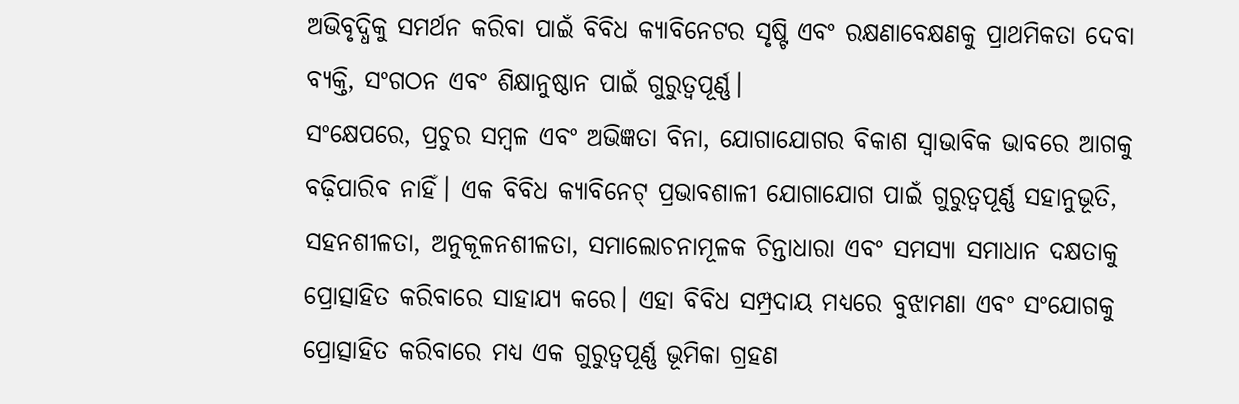ଅଭିବୃଦ୍ଧିକୁ ସମର୍ଥନ କରିବା ପାଇଁ ବିବିଧ କ୍ୟାବିନେଟର ସୃଷ୍ଟି ଏବଂ ରକ୍ଷଣାବେକ୍ଷଣକୁ ପ୍ରାଥମିକତା ଦେବା ବ୍ୟକ୍ତି, ସଂଗଠନ ଏବଂ ଶିକ୍ଷାନୁଷ୍ଠାନ ପାଇଁ ଗୁରୁତ୍ୱପୂର୍ଣ୍ଣ।
ସଂକ୍ଷେପରେ, ପ୍ରଚୁର ସମ୍ବଳ ଏବଂ ଅଭିଜ୍ଞତା ବିନା, ଯୋଗାଯୋଗର ବିକାଶ ସ୍ୱାଭାବିକ ଭାବରେ ଆଗକୁ ବଢ଼ିପାରିବ ନାହିଁ। ଏକ ବିବିଧ କ୍ୟାବିନେଟ୍ ପ୍ରଭାବଶାଳୀ ଯୋଗାଯୋଗ ପାଇଁ ଗୁରୁତ୍ୱପୂର୍ଣ୍ଣ ସହାନୁଭୂତି, ସହନଶୀଳତା, ଅନୁକୂଳନଶୀଳତା, ସମାଲୋଚନାମୂଳକ ଚିନ୍ତାଧାରା ଏବଂ ସମସ୍ୟା ସମାଧାନ ଦକ୍ଷତାକୁ ପ୍ରୋତ୍ସାହିତ କରିବାରେ ସାହାଯ୍ୟ କରେ। ଏହା ବିବିଧ ସମ୍ପ୍ରଦାୟ ମଧ୍ୟରେ ବୁଝାମଣା ଏବଂ ସଂଯୋଗକୁ ପ୍ରୋତ୍ସାହିତ କରିବାରେ ମଧ୍ୟ ଏକ ଗୁରୁତ୍ୱପୂର୍ଣ୍ଣ ଭୂମିକା ଗ୍ରହଣ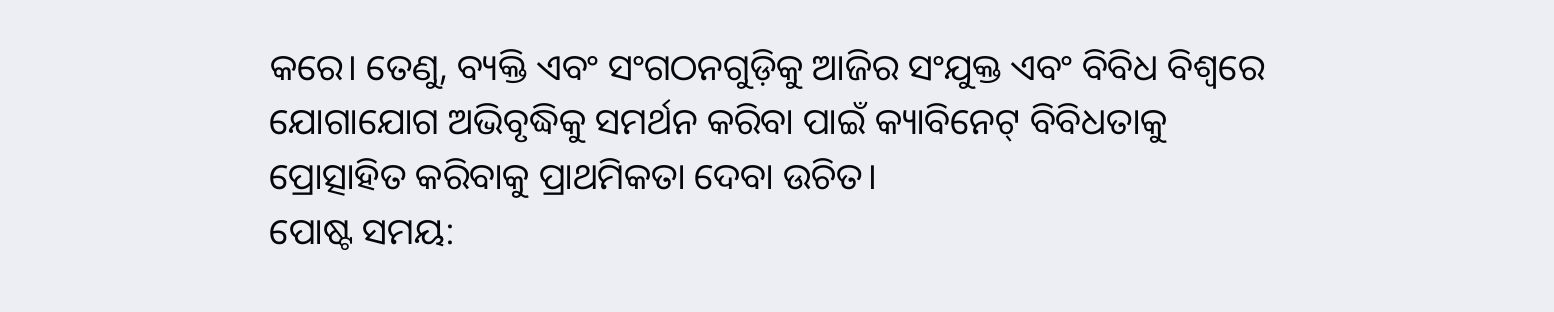କରେ। ତେଣୁ, ବ୍ୟକ୍ତି ଏବଂ ସଂଗଠନଗୁଡ଼ିକୁ ଆଜିର ସଂଯୁକ୍ତ ଏବଂ ବିବିଧ ବିଶ୍ୱରେ ଯୋଗାଯୋଗ ଅଭିବୃଦ୍ଧିକୁ ସମର୍ଥନ କରିବା ପାଇଁ କ୍ୟାବିନେଟ୍ ବିବିଧତାକୁ ପ୍ରୋତ୍ସାହିତ କରିବାକୁ ପ୍ରାଥମିକତା ଦେବା ଉଚିତ।
ପୋଷ୍ଟ ସମୟ: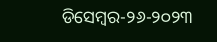ଡିସେମ୍ବର-୨୬-୨୦୨୩